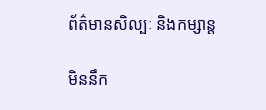ព័ត៌មានសិល្បៈ និងកម្សាន្ត

មិននឹក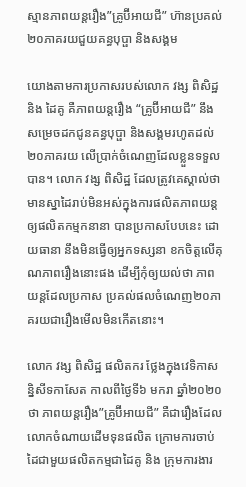ស្មានភាពយន្តរឿង”គ្រូប៊ីអាយជី” ហ៊ានប្រគល់២០ភាគរយជួយគន្ធបុប្ផា និងសង្គម

យោងតាមការប្រកាសរបស់លោក វង្ស ពិសិដ្ឋ និង ដៃគូ គឺភាពយន្តរឿង “គ្រូប៊ីអាយជី” នឹងសម្រេចដកជូនគន្ធបុប្ផា និងសង្គមរហូតដល់២០ភាគរយ លើប្រាក់ចំណេញដែលខ្លួនទទួលបាន។ លោក វង្ស ពិសិដ្ឋ ដែលត្រូវគេស្គាល់ថា មានស្នាដៃរាប់មិនអស់ក្នុងការផលិតភាពយន្តឲ្យផលិតកម្មកនានា បានប្រកាសបែបនេះ ដោយធានា នឹងមិនធ្វើឲ្យអ្នកទស្សនា ខកចិត្តលើគុណភាពរឿងនោះផង ដើម្បីកុំឲ្យយល់ថា ភាពយន្តដែលប្រកាស ប្រគល់ផលចំណេញ២០ភាគរយជារឿងមើលមិនកើតនោះ។

លោក វង្ស ពិសិដ្ឋ ផលិតករ ថ្លែងក្នុងវេទិកាសន្និសីទកាសែត កាលពីថ្ងៃទី៦ មករា ឆ្នាំ២០២០ ថា ភាពយន្តរឿង”គ្រូប៊ីអាយជី” គឺជារឿងដែលលោកចំណាយដើមទុនផលិត ក្រោមការចាប់ដៃជាមួយផលិតកម្មជាដៃគូ និង ក្រុមការងារ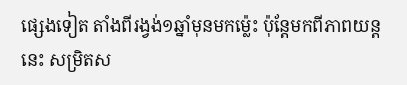ផ្សេងទៀត តាំងពីរង្វង់១ឆ្នាំមុនមកម្ល៉េះ ប៉ុន្តែមកពីភាពយន្តនេះ សម្រិតស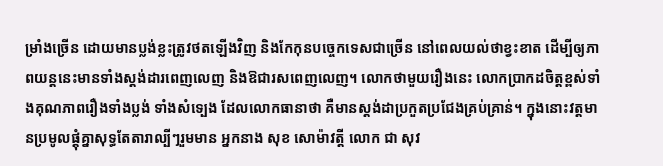ម្រាំងច្រើន ដោយមានប្លង់ខ្លះត្រូវថតឡើងវិញ និងកែកុនបច្ចេកទេសជាច្រើន នៅពេលយល់ថាខ្វះខាត ដើម្បីឲ្យភាពយន្តនេះមានទាំងស្ដង់ដារពេញលេញ និងឱជារសពេញលេញ។ លោកថាមួយរឿងនេះ លោកប្រាកដចិត្តខ្ពស់ទាំងគុណភាពរឿងទាំងប្លង់ ទាំងសំទ្បេង ដែលលោកធានាថា គឺមានស្ដង់ដាប្រកួតប្រជែងគ្រប់គ្រាន់។ ក្នុងនោះវត្តមានប្រមូលផ្ដុំគ្នាសុទ្ធតែតារាល្បីៗរួមមាន អ្នកនាង សុខ សោម៉ាវត្តី លោក ជា សុវ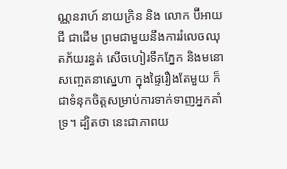ណ្ណនរាហ៍ នាយក្រិន និង លោក ប៊ីអាយជី ជាដើម ព្រមជាមួយនឹងការរំលេចឈុតភ័យរន្ធត់ សើចហៀរទឹកភ្នែក និងមនោសញ្ចេតនាស្នេហា ក្នុងផ្ទៃរឿងតែមួយ ក៏ជាទំនុកចិត្តសម្រាប់ការទាក់ទាញអ្នកគាំទ្រ។ ដ្បិតថា នេះជាភាពយ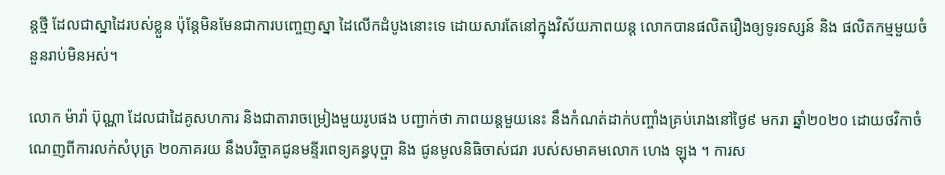ន្តថ្មី ដែលជាស្នាដៃរបស់ខ្លួន ប៉ុន្តែមិនមែនជាការបញ្ចេញស្នា ដៃលើកដំបូងនោះទេ ដោយសារតែនៅក្នុងវិស័យភាពយន្ត លោកបានផលិតរឿងឲ្យទូរទស្សន៍ និង ផលិតកម្មមួយចំនួនរាប់មិនអស់។

លោក ម៉ារ៉ា ប៊ុណ្ណា ដែលជាដៃគូសហការ និងជាតារាចម្រៀងមួយរូបផង បញ្ជាក់ថា ភាពយន្តមួយនេះ នឹងកំណត់ដាក់បញ្ចាំងគ្រប់រោងនៅថ្ងៃ៩ មករា ឆ្នាំ២០២០ ដោយថវិកាចំណេញពីការលក់សំបុត្រ ២០ភាគរយ នឹងបរិច្ចាគជូនមន្ទីរពេទ្យគន្ធបុប្ផា និង ជូនមូលនិធិចាស់ជរា របស់សមាគមលោក ហេង ឡុង ។ ការស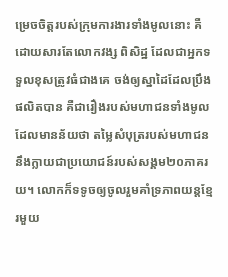ម្រេចចិត្តរបស់ក្រុមការងារទាំងមូលនោះ គឺដោយសារតែលោកវង្ស ពិសិដ្ឋ ដែលជាអ្នកទទួលខុសត្រូវធំជាងគេ ចង់ឲ្យស្នាដៃដែលប្រឹងផលិតបាន គឺជារឿងរបស់មហាជនទាំងមូល ដែលមានន័យថា តម្លៃសំបុត្ររបស់មហាជន នឹងក្លាយជាប្រយោជន៍របស់សង្គម២០ភាគរយ។ លោកក៏ទទូចឲ្យចូលរួមគាំទ្រភាពយន្តខ្មែរមួយ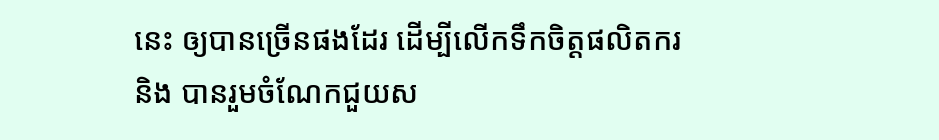នេះ ឲ្យបានច្រើនផងដែរ ដើម្បីលើកទឹកចិត្តផលិតករ និង បានរួមចំណែកជួយស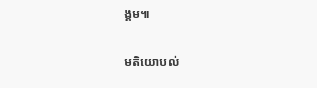ង្គម៕

មតិយោបល់